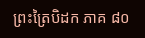ព្រះត្រៃបិដក ភាគ ៨០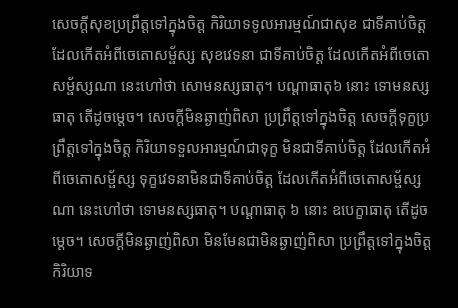សេចក្តីសុខប្រព្រឹត្តទៅក្នុងចិត្ត កិរិយាទទូលអារម្មណ៍ជាសុខ ជាទីគាប់ចិត្ត ដែលកើតអំពីចេតោសម្ផ័ស្ស សុខវេទនា ជាទីគាប់ចិត្ត ដែលកើតអំពីចេតោសម្ផ័ស្សណា នេះហៅថា សោមនស្សធាតុ។ បណ្តាធាតុ៦ នោះ ទោមនស្សធាតុ តើដូចម្តេច។ សេចក្តីមិនឆ្ងាញ់ពិសា ប្រព្រឹត្តទៅក្នុងចិត្ត សេចក្តីទុក្ខប្រព្រឹត្តទៅក្នុងចិត្ត កិរិយាទទួលអារម្មណ៍ជាទុក្ខ មិនជាទីគាប់ចិត្ត ដែលកើតអំពីចេតោសម្ផ័ស្ស ទុក្ខវេទនាមិនជាទីគាប់ចិត្ត ដែលកើតអំពីចេតោសម្ផ័ស្សណា នេះហៅថា ទោមនស្សធាតុ។ បណ្តាធាតុ ៦ នោះ ឧបេក្ខាធាតុ តើដូចម្តេច។ សេចក្តីមិនឆ្ងាញ់ពិសា មិនមែនជាមិនឆ្ងាញ់ពិសា ប្រព្រឹត្តទៅក្នុងចិត្ត កិរិយាទ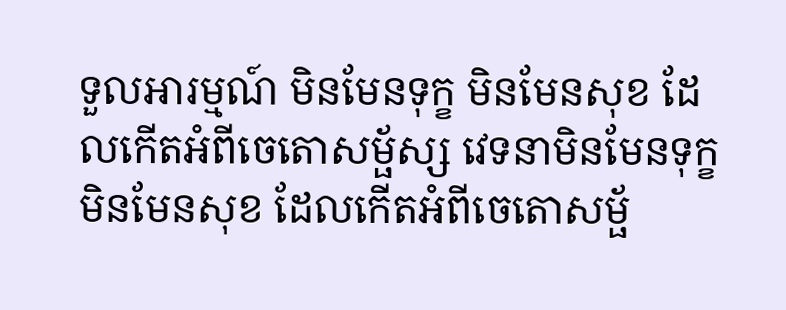ទួលអារម្មណ៍ មិនមែនទុក្ខ មិនមែនសុខ ដែលកើតអំពីចេតោសម្ផ័ស្ស វេទនាមិនមែនទុក្ខ មិនមែនសុខ ដែលកើតអំពីចេតោសម្ផ័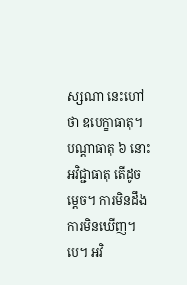ស្សណា នេះហៅថា ឧបេក្ខាធាតុ។ បណ្តាធាតុ ៦ នោះ អវិជ្ជាធាតុ តើដូចម្តេច។ ការមិនដឹង ការមិនឃើញ។បេ។ អវិ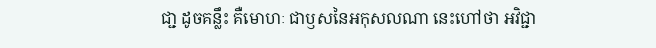ជា្ជ ដូចគន្លឹះ គឺមោហៈ ជាឫសនៃអកុសលណា នេះហៅថា អវិជ្ជា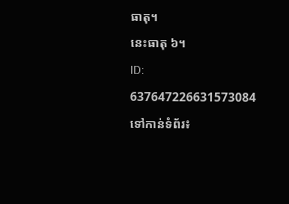ធាតុ។
នេះធាតុ ៦។
ID: 637647226631573084
ទៅកាន់ទំព័រ៖